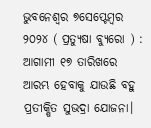ଭୁବନେଶ୍ୱର ୭ସେପ୍ଟେମ୍ବର ୨୦୨୪ ( ପ୍ରତ୍ୟୁଷା ବ୍ୟୁରୋ ) : ଆଗାମୀ ୧୭ ତାରିଖରେ ଆରମ୍ଭ ହେବାକୁ ଯାଉଛି ବହୁ ପ୍ରତୀକ୍ଷିତ ସୁଭଦ୍ରା ଯୋଜନା।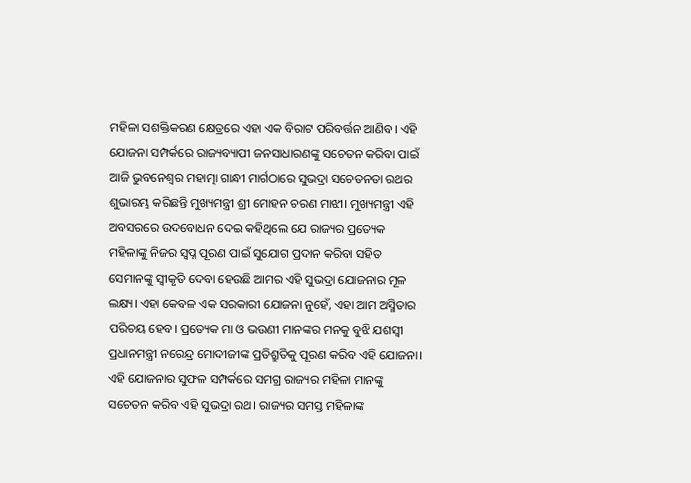ମହିଳା ସଶକ୍ତିକରଣ କ୍ଷେତ୍ରରେ ଏହା ଏକ ବିରାଟ ପରିବର୍ତ୍ତନ ଆଣିବ। ଏହି ଯୋଜନା ସମ୍ପର୍କରେ ରାଜ୍ୟବ୍ୟାପୀ ଜନସାଧାରଣଙ୍କୁ ସଚେତନ କରିବା ପାଇଁ ଆଜି ଭୁବନେଶ୍ବର ମହାତ୍ମା ଗାନ୍ଧୀ ମାର୍ଗଠାରେ ସୁଭଦ୍ରା ସଚେତନତା ରଥର ଶୁଭାରମ୍ଭ କରିଛନ୍ତି ମୁଖ୍ୟମନ୍ତ୍ରୀ ଶ୍ରୀ ମୋହନ ଚରଣ ମାଝୀ। ମୁଖ୍ୟମନ୍ତ୍ରୀ ଏହି ଅବସରରେ ଉଦବୋଧନ ଦେଇ କହିଥିଲେ ଯେ ରାଜ୍ୟର ପ୍ରତ୍ୟେକ ମହିଳାଙ୍କୁ ନିଜର ସ୍ବପ୍ନ ପୂରଣ ପାଇଁ ସୁଯୋଗ ପ୍ରଦାନ କରିବା ସହିତ ସେମାନଙ୍କୁ ସ୍ବୀକୃତି ଦେବା ହେଉଛି ଆମର ଏହି ସୁଭଦ୍ରା ଯୋଜନାର ମୂଳ ଲକ୍ଷ୍ୟ। ଏହା କେବଳ ଏକ ସରକାରୀ ଯୋଜନା ନୁହେଁ, ଏହା ଆମ ଅସ୍ମିତାର ପରିଚୟ ହେବ। ପ୍ରତ୍ୟେକ ମା ଓ ଭଉଣୀ ମାନଙ୍କର ମନକୁ ବୁଝି ଯଶସ୍ବୀ ପ୍ରଧାନମନ୍ତ୍ରୀ ନରେନ୍ଦ୍ର ମୋଦୀଜୀଙ୍କ ପ୍ରତିଶ୍ରୁତିକୁ ପୂରଣ କରିବ ଏହି ଯୋଜନା। ଏହି ଯୋଜନାର ସୁଫଳ ସମ୍ପର୍କରେ ସମଗ୍ର ରାଜ୍ୟର ମହିଳା ମାନଙ୍କୁ ସଚେତନ କରିବ ଏହି ସୁଭଦ୍ରା ରଥ। ରାଜ୍ୟର ସମସ୍ତ ମହିଳାଙ୍କ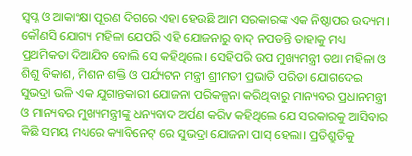ସ୍ବପ୍ନ ଓ ଆକାଂକ୍ଷା ପୂରଣ ଦିଗରେ ଏହା ହେଉଛି ଆମ ସରକାରଙ୍କ ଏକ ନିଷ୍ଠାପର ଉଦ୍ୟମ। କୌଣସି ଯୋଗ୍ୟ ମହିଳା ଯେପରି ଏହି ଯୋଜନାରୁ ବାଦ୍ ନପଡନ୍ତି ତାହାକୁ ମଧ୍ୟ ପ୍ରଥମିକତା ଦିଆଯିବ ବୋଲି ସେ କହିଥିଲେ। ସେହିପରି ଉପ ମୁଖ୍ୟମନ୍ତ୍ରୀ ତଥା ମହିଳା ଓ ଶିଶୁ ବିକାଶ, ମିଶନ ଶକ୍ତି ଓ ପର୍ଯ୍ୟଟନ ମନ୍ତ୍ରୀ ଶ୍ରୀମତୀ ପ୍ରଭାତି ପରିଡା ଯୋଗଦେଇ ସୁଭଦ୍ରା ଭଳି ଏକ ଯୁଗାନ୍ତକାରୀ ଯୋଜନା ପରିକଳ୍ପନା କରିଥିବାରୁ ମାନ୍ୟବର ପ୍ରଧାନମନ୍ତ୍ରୀ ଓ ମାନ୍ୟବର ମୁଖ୍ୟମନ୍ତ୍ରୀଙ୍କୁ ଧନ୍ୟବାଦ ଅର୍ପଣ କରିv କହିଥିଲେ ଯେ ସରକାରକୁ ଆସିବାର କିଛି ସମୟ ମଧ୍ୟରେ କ୍ୟାବିନେଟ୍ ରେ ସୁଭଦ୍ରା ଯୋଜନା ପାସ୍ ହେଲା। ପ୍ରତିଶ୍ରୁତିକୁ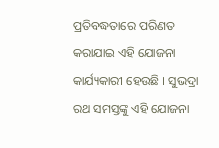ପ୍ରତିବଦ୍ଧତାରେ ପରିଣତ କରାଯାଇ ଏହି ଯୋଜନା କାର୍ଯ୍ୟକାରୀ ହେଉଛି । ସୁଭଦ୍ରା ରଥ ସମସ୍ତଙ୍କୁ ଏହି ଯୋଜନା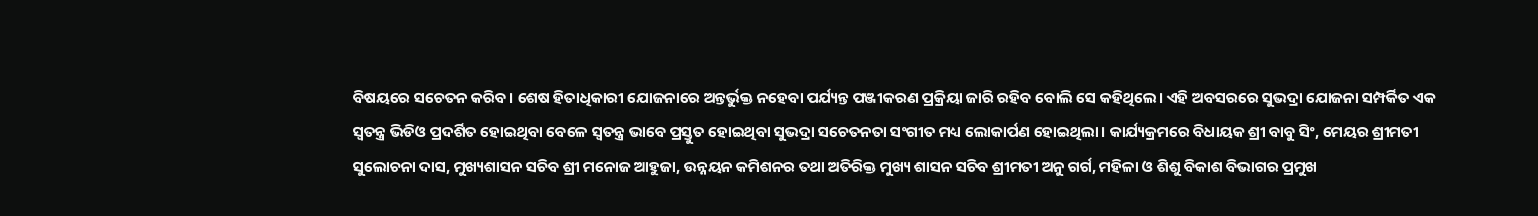ବିଷୟରେ ସଚେତନ କରିବ। ଶେଷ ହିତାଧିକାରୀ ଯୋଜନାରେ ଅନ୍ତର୍ଭୁକ୍ତ ନହେବା ପର୍ଯ୍ୟନ୍ତ ପଞ୍ଜୀକରଣ ପ୍ରକ୍ରିୟା ଜାରି ରହିବ ବୋଲି ସେ କହିଥିଲେ। ଏହି ଅବସରରେ ସୁଭଦ୍ରା ଯୋଜନା ସମ୍ପର୍କିତ ଏକ ସ୍ବତନ୍ତ୍ର ଭିଡିଓ ପ୍ରଦର୍ଶିତ ହୋଇଥିବା ବେଳେ ସ୍ବତନ୍ତ୍ର ଭାବେ ପ୍ରସ୍ତୁତ ହୋଇଥିବା ସୁଭଦ୍ରା ସଚେତନତା ସଂଗୀତ ମଧ୍ୟ ଲୋକାର୍ପଣ ହୋଇଥିଲା। କାର୍ଯ୍ୟକ୍ରମରେ ବିଧାୟକ ଶ୍ରୀ ବାବୁ ସିଂ, ମେୟର ଶ୍ରୀମତୀ ସୁଲୋଚନା ଦାସ, ମୁଖ୍ୟଶାସନ ସଚିବ ଶ୍ରୀ ମନୋଜ ଆହୁଜା, ଉନ୍ନୟନ କମିଶନର ତଥା ଅତିରିକ୍ତ ମୁଖ୍ୟ ଶାସନ ସଚିବ ଶ୍ରୀମତୀ ଅନୁ ଗର୍ଗ, ମହିଳା ଓ ଶିଶୁ ବିକାଶ ବିଭାଗର ପ୍ରମୁଖ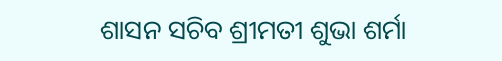ଶାସନ ସଚିବ ଶ୍ରୀମତୀ ଶୁଭା ଶର୍ମା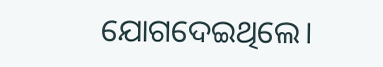ଯୋଗଦେଇଥିଲେ।